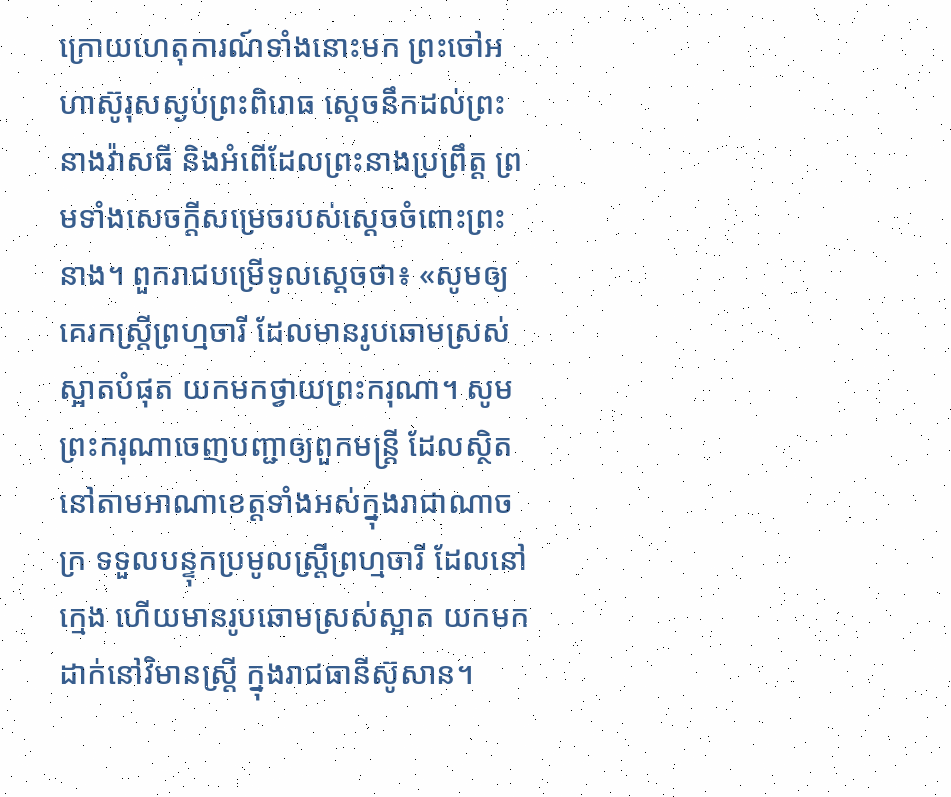ក្រោយហេតុការណ៍ទាំងនោះមក ព្រះចៅអហាស៊ូរុសស្ងប់ព្រះពិរោធ ស្ដេចនឹកដល់ព្រះនាងវ៉ាសធី និងអំពើដែលព្រះនាងប្រព្រឹត្ត ព្រមទាំងសេចក្ដីសម្រេចរបស់ស្ដេចចំពោះព្រះនាង។ ពួករាជបម្រើទូលស្ដេចថា៖ «សូមឲ្យគេរកស្ត្រីព្រហ្មចារី ដែលមានរូបឆោមស្រស់ស្អាតបំផុត យកមកថ្វាយព្រះករុណា។ សូមព្រះករុណាចេញបញ្ជាឲ្យពួកមន្ត្រី ដែលស្ថិតនៅតាមអាណាខេត្តទាំងអស់ក្នុងរាជាណាចក្រ ទទួលបន្ទុកប្រមូលស្ត្រីព្រហ្មចារី ដែលនៅក្មេង ហើយមានរូបឆោមស្រស់ស្អាត យកមកដាក់នៅវិមានស្ត្រី ក្នុងរាជធានីស៊ូសាន។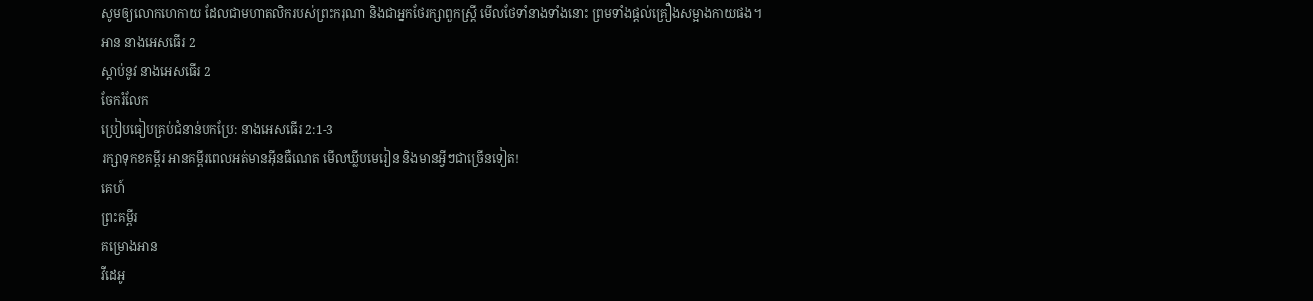សូមឲ្យលោកហេកាយ ដែលជាមហាតលិករបស់ព្រះករុណា និងជាអ្នកថែរក្សាពួកស្ត្រី មើលថែទាំនាងទាំងនោះ ព្រមទាំងផ្ដល់គ្រឿងសម្អាងកាយផង។
អាន នាងអេសធើរ 2
ស្ដាប់នូវ នាងអេសធើរ 2
ចែករំលែក
ប្រៀបធៀបគ្រប់ជំនាន់បកប្រែ: នាងអេសធើរ 2:1-3
រក្សាទុកខគម្ពីរ អានគម្ពីរពេលអត់មានអ៊ីនធឺណេត មើលឃ្លីបមេរៀន និងមានអ្វីៗជាច្រើនទៀត!
គេហ៍
ព្រះគម្ពីរ
គម្រោងអាន
វីដេអូ